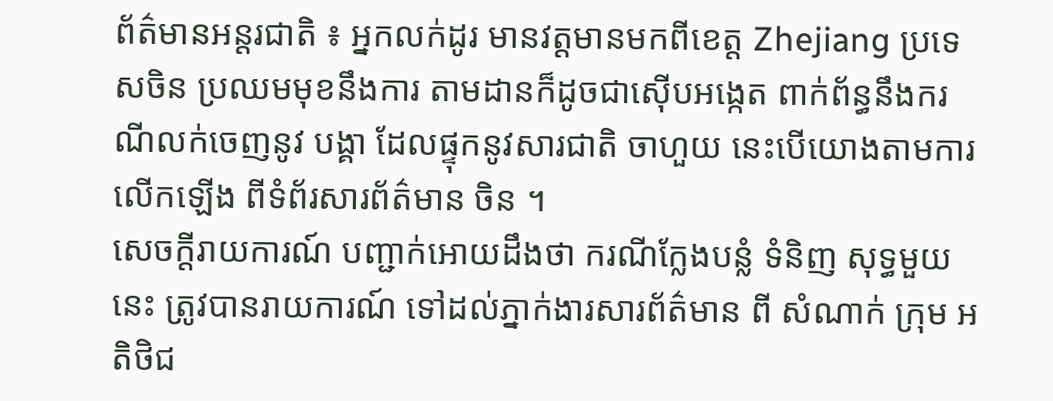ព័ត៌មានអន្តរជាតិ ៖ អ្នកលក់ដូរ មានវត្តមានមកពីខេត្ត Zhejiang ប្រទេសចិន ប្រឈមមុខនឹងការ តាមដានក៏ដូចជាស៊ើបអង្កេត ពាក់ព័ន្ធនឹងករណីលក់ចេញនូវ បង្គា ដែលផ្ទុកនូវសារជាតិ ចាហួយ នេះបើយោងតាមការលើកឡើង ពីទំព័រសារព័ត៌មាន ចិន ។
សេចក្តីរាយការណ៍ បញ្ជាក់អោយដឹងថា ករណីក្លែងបន្លំ ទំនិញ សុទ្ធមួយនេះ ត្រូវបានរាយការណ៍ ទៅដល់ភ្នាក់ងារសារព័ត៌មាន ពី សំណាក់ ក្រុម អតិថិជ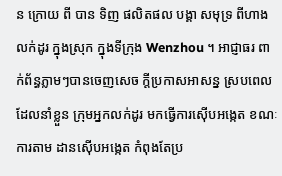ន ក្រោយ ពី បាន ទិញ ផលិតផល បង្គា សមុទ្រ ពីហាងលក់ដូរ ក្នុងស្រុក ក្នុងទីក្រុង Wenzhou ។ អាជ្ញាធរ ពាក់ព័ន្ធភ្លាមៗបានចេញសេច ក្តីប្រកាសអាសន្ន ស្របពេលដែលនាំខ្លួន ក្រុមអ្នកលក់ដូរ មកធ្វើការស៊ើបអង្កេត ខណៈ ការតាម ដានស៊ើបអង្កេត កំពុងតែប្រ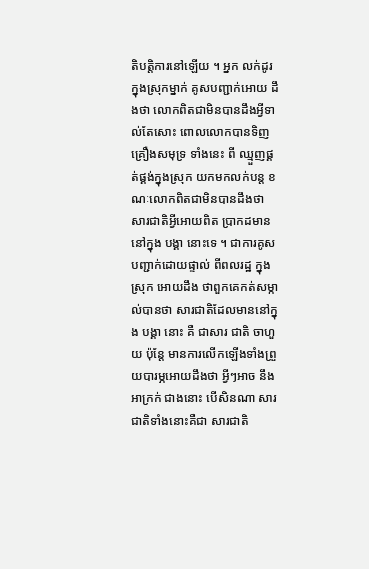តិបត្តិការនៅឡើយ ។ អ្នក លក់ដូរ ក្នុងស្រុកម្នាក់ គូសបញ្ជាក់អោយ ដឹងថា លោកពិតជាមិនបានដឹងអ្វីទាល់តែសោះ ពោលលោកបានទិញ គ្រឿងសមុទ្រ ទាំងនេះ ពី ឈ្មួញផ្គត់ផ្គង់ក្នុងស្រុក យកមកលក់បន្ត ខណៈលោកពិតជាមិនបានដឹងថា សារជាតិអ្វីអោយពិត ប្រាកដមាននៅក្នុង បង្គា នោះទេ ។ ជាការគូសបញ្ជាក់ដោយផ្ទាល់ ពីពលរដ្ឋ ក្នុងស្រុក អោយដឹង ថាពួកគេកត់សម្កាល់បានថា សារជាតិដែលមាននៅក្នុង បង្គា នោះ គឺ ជាសារ ជាតិ ចាហួយ ប៉ុន្តែ មានការលើកឡើងទាំងព្រួយបារម្ភអោយដឹងថា អ្វីៗអាច នឹង អាក្រក់ ជាងនោះ បើសិនណា សារ ជាតិទាំងនោះគឺជា សារជាតិ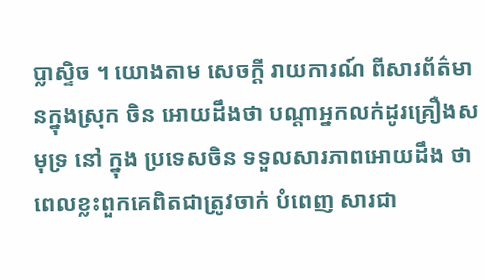ប្លាស្ទិច ។ យោងតាម សេចក្តី រាយការណ៍ ពីសារព័ត៌មានក្នុងស្រុក ចិន អោយដឹងថា បណ្តាអ្នកលក់ដូរគ្រឿងសមុទ្រ នៅ ក្នុង ប្រទេសចិន ទទួលសារភាពអោយដឹង ថាពេលខ្លះពួកគេពិតជាត្រូវចាក់ បំពេញ សារជា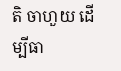តិ ចាហួយ ដើម្បីធា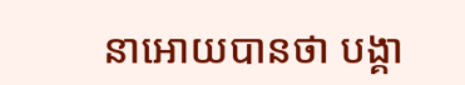នាអោយបានថា បង្គា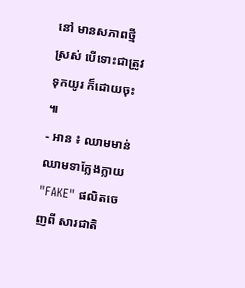នៅ មានសភាពថ្មីស្រស់ បើទោះជាត្រូវទុកយូរ ក៏ដោយចុះ ៕
- អាន ៖ ឈាមមាន់ ឈាមទាក្លែងក្លាយ "FAKE" ផលិតចេញពី សារជាតិ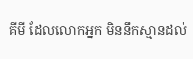គីមី ដែលលោកអ្នក មិននឹកស្មានដល់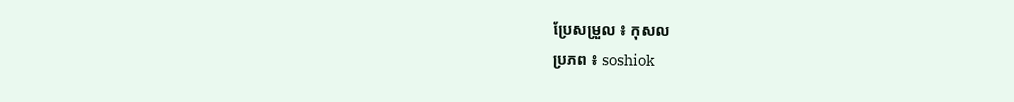ប្រែសម្រួល ៖ កុសល
ប្រភព ៖ soshiok